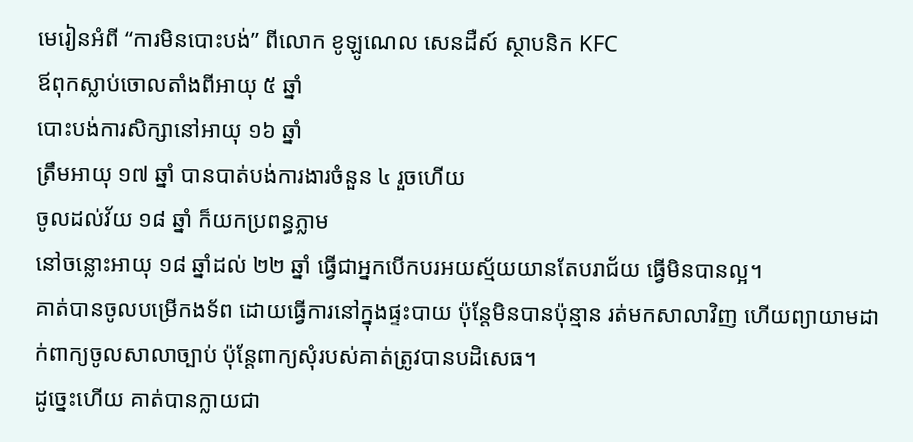មេរៀនអំពី “ការមិនបោះបង់” ពីលោក ខូឡូណេល សេនដឺស៍ ស្ថាបនិក KFC
ឪពុកស្លាប់ចោលតាំងពីអាយុ ៥ ឆ្នាំ
បោះបង់ការសិក្សានៅអាយុ ១៦ ឆ្នាំ
ត្រឹមអាយុ ១៧ ឆ្នាំ បានបាត់បង់ការងារចំនួន ៤ រួចហើយ
ចូលដល់វ័យ ១៨ ឆ្នាំ ក៏យកប្រពន្ធភ្លាម
នៅចន្លោះអាយុ ១៨ ឆ្នាំដល់ ២២ ឆ្នាំ ធ្វើជាអ្នកបើកបរអយស្ម័យយានតែបរាជ័យ ធ្វើមិនបានល្អ។
គាត់បានចូលបម្រើកងទ័ព ដោយធ្វើការនៅក្នុងផ្ទះបាយ ប៉ុន្តែមិនបានប៉ុន្មាន រត់មកសាលាវិញ ហើយព្យាយាមដាក់ពាក្យចូលសាលាច្បាប់ ប៉ុន្តែពាក្យសុំរបស់គាត់ត្រូវបានបដិសេធ។
ដូច្នេះហើយ គាត់បានក្លាយជា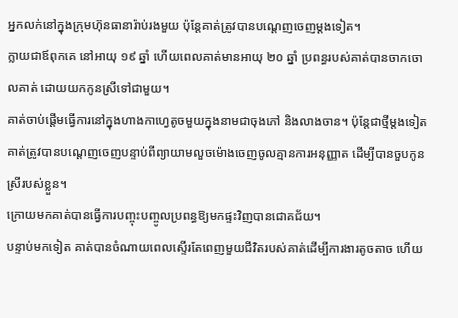អ្នកលក់នៅក្នុងក្រុមហ៊ុនធានារ៉ាប់រងមួយ ប៉ុន្តែគាត់ត្រូវបានបណ្តេញចេញម្តងទៀត។
ក្លាយជាឪពុកគេ នៅអាយុ ១៩ ឆ្នាំ ហើយពេលគាត់មានអាយុ ២០ ឆ្នាំ ប្រពន្ធរបស់គាត់បានចាកចោលគាត់ ដោយយកកូនស្រីទៅជាមួយ។
គាត់ចាប់ផ្តើមធ្វើការនៅក្នុងហាងកាហ្វេតូចមួយក្នុងនាមជាចុងភៅ និងលាងចាន។ ប៉ុន្តែជាថ្មីម្តងទៀត គាត់ត្រូវបានបណ្ដេញចេញបន្ទាប់ពីព្យាយាមលួចម៉ោងចេញចូលគ្មានការអនុញ្ញាត ដើម្បីបានចួបកូនស្រីរបស់ខ្លួន។
ក្រោយមកគាត់បានធ្វើការបញ្ចុះបញ្ចូលប្រពន្ធឱ្យមកផ្ទះវិញបានជោគជ័យ។
បន្ទាប់មកទៀត គាត់បានចំណាយពេលស្ទើរតែពេញមួយជីវិតរបស់គាត់ដើម្បីការងារតូចតាច ហើយ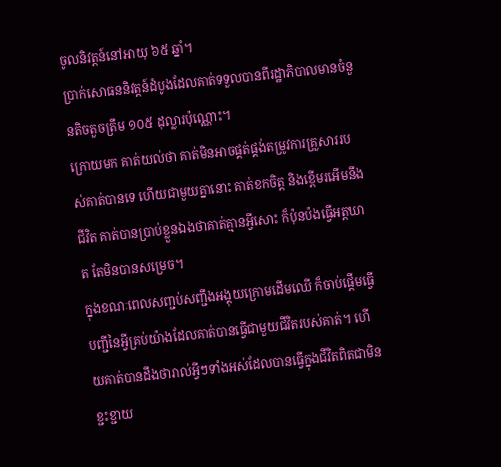ចូលនិវត្តន៍នៅអាយុ ៦៥ ឆ្នាំ។
ប្រាក់សោធននិវត្តន៍ដំបូងដែលគាត់ទទួលបានពីរដ្ឋាភិបាលមានចំនួនតិចតួចត្រឹម ១០៥ ដុល្លារប៉ុណ្ណោះ។
ក្រោយមក គាត់យល់ថា គាត់មិនអាចផ្គត់ផ្គង់តម្រូវការគ្រួសាររបស់គាត់បានទេ ហើយជាមួយគ្នានោះ គាត់ខកចិត្ត និងខ្ពើមរអើមនឹងជីវិត គាត់បានប្រាប់ខ្លួនឯងថាគាត់គ្មានអ្វីសោះ ក៏ប៉ុនប៉ងធ្វើអត្តឃាត តែមិនបានសម្រេច។
ក្នុងខណៈពេលសញ្ជប់សញ្ជឹងអង្គុយក្រោមដើមឈើ ក៏ចាប់ផ្ដើមធ្វើបញ្ជីនៃអ្វីគ្រប់យ៉ាងដែលគាត់បានធ្វើជាមួយជីវិតរបស់គាត់។ ហើយគាត់បានដឹងថារាល់អ្វីៗទាំងអស់ដែលបានធ្វើក្នុងជីវិតពិតជាមិនខ្ជះខ្ជាយ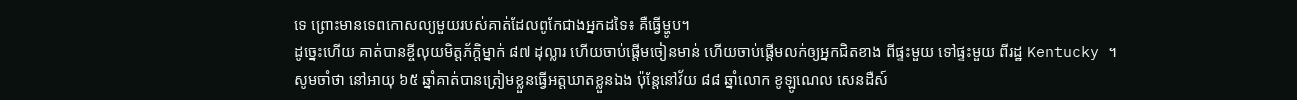ទេ ព្រោះមានទេពកោសល្យមួយរបស់គាត់ដែលពូកែជាងអ្នកដទៃ៖ គឺធ្វើម្ហូប។
ដូច្នេះហើយ គាត់បានខ្ចីលុយមិត្តភ័ក្តិម្នាក់ ៨៧ ដុល្លារ ហើយចាប់ផ្តើមចៀនមាន់ ហើយចាប់ផ្តើមលក់ឲ្យអ្នកជិតខាង ពីផ្ទះមួយ ទៅផ្ទះមួយ ពីរដ្ឋ Kentucky ។
សូមចាំថា នៅអាយុ ៦៥ ឆ្នាំគាត់បានត្រៀមខ្លួនធ្វើអត្តឃាតខ្លួនឯង ប៉ុន្តែនៅវ័យ ៨៨ ឆ្នាំលោក ខូឡូណេល សេនដឺស៍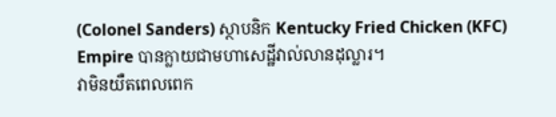(Colonel Sanders) ស្ថាបនិក Kentucky Fried Chicken (KFC) Empire បានក្លាយជាមហាសេដ្ឋីវាល់លានដុល្លារ។
វាមិនយឺតពេលពេក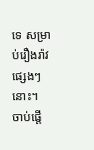ទេ សម្រាប់រឿងរ៉ាវផ្សេងៗនោះ។
ចាប់ផ្តើ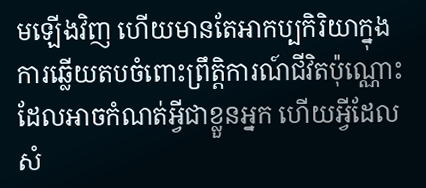មឡើងវិញ ហើយមានតែអាកប្បកិរិយាក្នុងការឆ្លើយតបចំពោះព្រឹត្តិការណ៍ជីវិតប៉ុណ្ណោះ ដែលអាចកំណត់អ្វីជាខ្លួនអ្នក ហើយអ្វីដែលសំ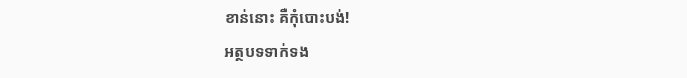ខាន់នោះ គឺកុំបោះបង់!
អត្ថបទទាក់ទង